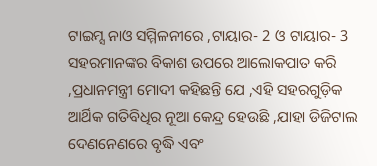ଟାଇମ୍ସ ନାଓ ସମ୍ମିଳନୀରେ ,ଟାୟାର- 2 ଓ ଟାୟାର- 3 ସହରମାନଙ୍କର ବିକାଶ ଉପରେ ଆଲୋକପାତ କରି ,ପ୍ରଧାନମନ୍ତ୍ରୀ ମୋଦୀ କହିଛନ୍ତି ଯେ ,ଏହି ସହରଗୁଡ଼ିକ ଆର୍ଥିକ ଗତିବିଧିର ନୂଆ କେନ୍ଦ୍ର ହେଉଛି ,ଯାହା ଡିଜିଟାଲ ଦେଣନେଣରେ ବୃଦ୍ଧି ଏବଂ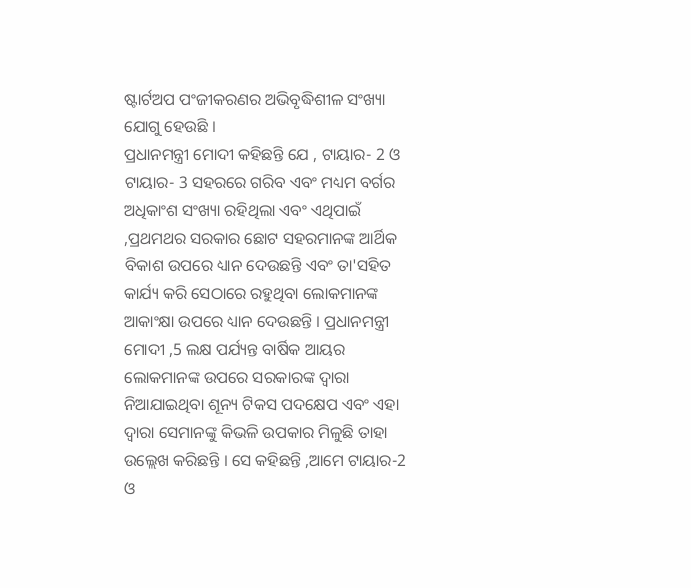ଷ୍ଟାର୍ଟଅପ ପଂଜୀକରଣର ଅଭିବୃଦ୍ଧିଶୀଳ ସଂଖ୍ୟା ଯୋଗୁ ହେଉଛି ।
ପ୍ରଧାନମନ୍ତ୍ରୀ ମୋଦୀ କହିଛନ୍ତି ଯେ , ଟାୟାର- 2 ଓ ଟାୟାର- 3 ସହରରେ ଗରିବ ଏବଂ ମଧ୍ୟମ ବର୍ଗର ଅଧିକାଂଶ ସଂଖ୍ୟା ରହିଥିଲା ଏବଂ ଏଥିପାଇଁ ,ପ୍ରଥମଥର ସରକାର ଛୋଟ ସହରମାନଙ୍କ ଆର୍ଥିକ ବିକାଶ ଉପରେ ଧ୍ୟାନ ଦେଉଛନ୍ତି ଏବଂ ତା'ସହିତ କାର୍ଯ୍ୟ କରି ସେଠାରେ ରହୁଥିବା ଲୋକମାନଙ୍କ ଆକାଂକ୍ଷା ଉପରେ ଧ୍ୟାନ ଦେଉଛନ୍ତି । ପ୍ରଧାନମନ୍ତ୍ରୀ ମୋଦୀ ,5 ଲକ୍ଷ ପର୍ଯ୍ୟନ୍ତ ବାର୍ଷିକ ଆୟର ଲୋକମାନଙ୍କ ଉପରେ ସରକାରଙ୍କ ଦ୍ୱାରା ନିଆଯାଇଥିବା ଶୂନ୍ୟ ଟିକସ ପଦକ୍ଷେପ ଏବଂ ଏହା ଦ୍ୱାରା ସେମାନଙ୍କୁ କିଭଳି ଉପକାର ମିଳୁଛି ତାହା ଉଲ୍ଲେଖ କରିଛନ୍ତି । ସେ କହିଛନ୍ତି ,ଆମେ ଟାୟାର-2 ଓ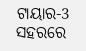ଟାୟାର-3 ସହରରେ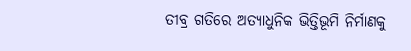ତୀବ୍ର ଗତିରେ ଅତ୍ୟାଧୁନିକ ଭିତ୍ତିଭୂମି ନିର୍ମାଣକୁ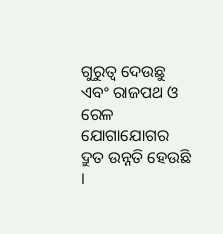ଗୁରୁତ୍ୱ ଦେଉଛୁ ଏବଂ ରାଜପଥ ଓ ରେଳ ଯୋଗାଯୋଗର ଦ୍ରୁତ ଉନ୍ନତି ହେଉଛି ।